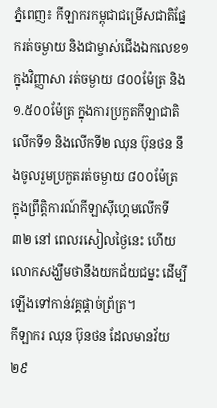ភ្នំពេញ៖ កីឡាករកម្ពុជាជម្រើសជាតិផ្នែករត់ចម្ងាយ និងជាម្ចាស់ជើងឯកលេខ១ ក្នុងវិញ្ញាសា រត់ចម្ងាយ ៨០០ម៉ែត្រ និង ១.៥០០ម៉ែត្រ ក្នុងការប្រកួតកីឡាជាតិលើកទី១ និងលើកទី២ ឈុន ប៊ុនថន នឹងចូលរួមប្រកួតរត់ចម្ងាយ ៨០០ម៉ែត្រ ក្នុងព្រឹត្តិការណ៍កីឡាស៊ីហ្គេមលើកទី៣២ នៅ ពេលរសៀលថ្ងៃនេះ ហើយលោកសង្ឃឹមថានឹងយកជ័យជម្នះ ដើម្បីឡើងទៅកាន់វគ្គផ្តាច់ព្រ័ត្រ។
កីឡាករ ឈុន ប៊ុនថន ដែលមានវ័យ ២៩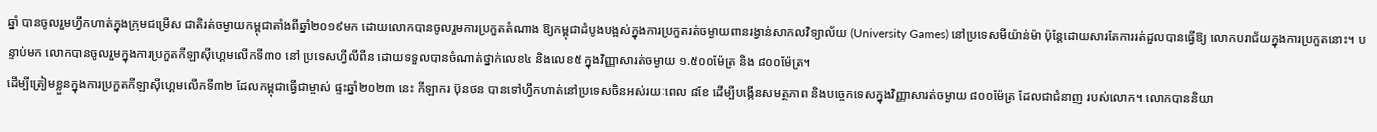ឆ្នាំ បានចូលរួមហ្វឹកហាត់ក្នុងក្រុមជម្រើស ជាតិរត់ចម្ងាយកម្ពុជាតាំងពីឆ្នាំ២០១៩មក ដោយលោកបានចូលរួមការប្រកួតតំណាង ឱ្យកម្ពុជាដំបូងបង្អស់ក្នុងការប្រកួតរត់ចម្ងាយពានរង្វាន់សាកលវិទ្យាល័យ (University Games) នៅប្រទេសមីយ៉ាន់ម៉ា ប៉ុន្តែដោយសារតែការរត់ដួលបានធ្វើឱ្យ លោកបរាជ័យក្នុងការប្រកួតនោះ។ បន្ទាប់មក លោកបានចូលរួមក្នុងការប្រកួតកីឡាស៊ីហ្គេមលើកទី៣០ នៅ ប្រទេសហ្វីលីពីន ដោយទទួលបានចំណាត់ថ្នាក់លេខ៤ និងលេខ៥ ក្នុងវិញ្ញាសារត់ចម្ងាយ ១.៥០០ម៉ែត្រ និង ៨០០ម៉ែត្រ។
ដើម្បីត្រៀមខ្លួនក្នុងការប្រកួតកីឡាស៊ីហ្គេមលើកទី៣២ ដែលកម្ពុជាធ្វើជាម្ចាស់ ផ្ទះឆ្នាំ២០២៣ នេះ កីឡាករ ប៊ុនថន បានទៅហ្វឹកហាត់នៅប្រទេសចិនអស់រយៈពេល ៨ខែ ដើម្បីបង្កើនសមត្ថភាព និងបច្ចេកទេសក្នុងវិញ្ញាសារត់ចម្ងាយ ៨០០ម៉ែត្រ ដែលជាជំនាញ របស់លោក។ លោកបាននិយា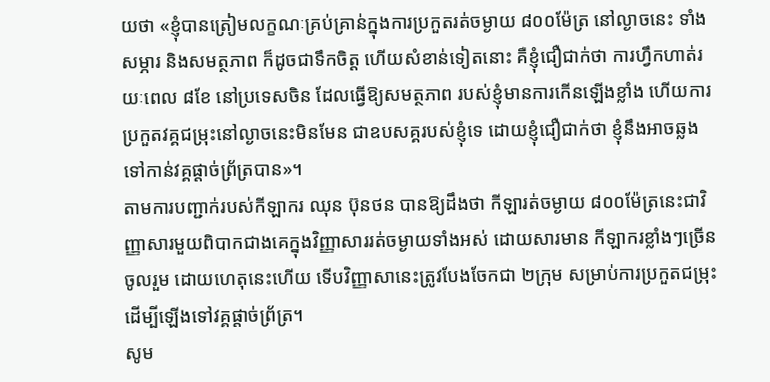យថា «ខ្ញុំបានត្រៀមលក្ខណៈគ្រប់គ្រាន់ក្នុងការប្រកួតរត់ចម្ងាយ ៨០០ម៉ែត្រ នៅល្ងាចនេះ ទាំងសម្ភារ និងសមត្ថភាព ក៏ដូចជាទឹកចិត្ត ហើយសំខាន់ទៀតនោះ គឺខ្ញុំជឿជាក់ថា ការហ្វឹកហាត់រយៈពេល ៨ខែ នៅប្រទេសចិន ដែលធ្វើឱ្យសមត្ថភាព របស់ខ្ញុំមានការកើនឡើងខ្លាំង ហើយការប្រកួតវគ្គជម្រុះនៅល្ងាចនេះមិនមែន ជាឧបសគ្គរបស់ខ្ញុំទេ ដោយខ្ញុំជឿជាក់ថា ខ្ញុំនឹងអាចឆ្លងទៅកាន់វគ្គផ្តាច់ព្រ័ត្របាន»។
តាមការបញ្ជាក់របស់កីឡាករ ឈុន ប៊ុនថន បានឱ្យដឹងថា កីឡារត់ចម្ងាយ ៨០០ម៉ែត្រនេះជាវិញ្ញាសារមួយពិបាកជាងគេក្នុងវិញ្ញាសាររត់ចម្ងាយទាំងអស់ ដោយសារមាន កីឡាករខ្លាំងៗច្រើនចូលរួម ដោយហេតុនេះហើយ ទើបវិញ្ញាសានេះត្រូវបែងចែកជា ២ក្រុម សម្រាប់ការប្រកួតជម្រុះដើម្បីឡើងទៅវគ្គផ្តាច់ព្រ័ត្រ។
សូម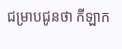ជម្រាបជូនថា កីឡាក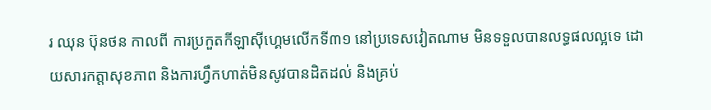រ ឈុន ប៊ុនថន កាលពី ការប្រកួតកីឡាស៊ីហ្គេមលើកទី៣១ នៅប្រទេសវៀតណាម មិនទទួលបានលទ្ធផលល្អទេ ដោយសារកត្តាសុខភាព និងការហ្វឹកហាត់មិនសូវបានដិតដល់ និងគ្រប់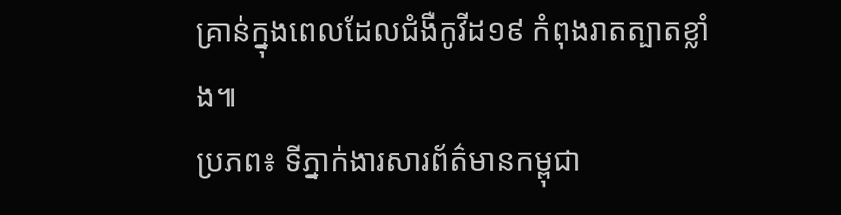គ្រាន់ក្នុងពេលដែលជំងឺកូវីដ១៩ កំពុងរាតត្បាតខ្លាំង៕
ប្រភព៖ ទីភ្នាក់ងារសារព័ត៌មានកម្ពុជា